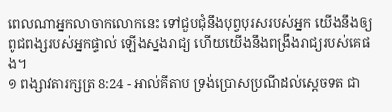ពេលណាអ្នកលាចាកលោកនេះ ទៅជួបជុំនឹងបុព្វបុរសរបស់អ្នក យើងនឹងឲ្យពូជពង្សរបស់អ្នកផ្ទាល់ ឡើងស្នងរាជ្យ ហើយយើងនឹងពង្រឹងរាជ្យរបស់គេផង។
១ ពង្សាវតារក្សត្រ 8:24 - អាល់គីតាប ទ្រង់ប្រោសប្រណីដល់ស្តេចទត ជា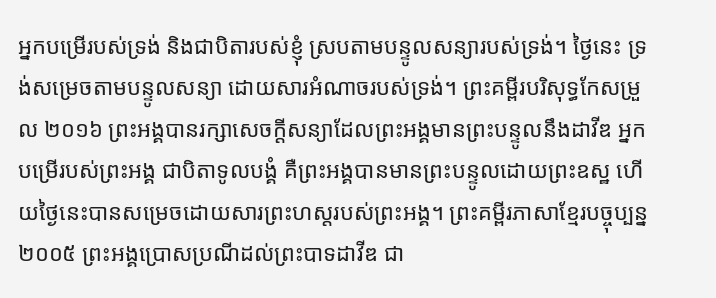អ្នកបម្រើរបស់ទ្រង់ និងជាបិតារបស់ខ្ញុំ ស្របតាមបន្ទូលសន្យារបស់ទ្រង់។ ថ្ងៃនេះ ទ្រង់សម្រេចតាមបន្ទូលសន្យា ដោយសារអំណាចរបស់ទ្រង់។ ព្រះគម្ពីរបរិសុទ្ធកែសម្រួល ២០១៦ ព្រះអង្គបានរក្សាសេចក្ដីសន្យាដែលព្រះអង្គមានព្រះបន្ទូលនឹងដាវីឌ អ្នកបម្រើរបស់ព្រះអង្គ ជាបិតាទូលបង្គំ គឺព្រះអង្គបានមានព្រះបន្ទូលដោយព្រះឧស្ឋ ហើយថ្ងៃនេះបានសម្រេចដោយសារព្រះហស្តរបស់ព្រះអង្គ។ ព្រះគម្ពីរភាសាខ្មែរបច្ចុប្បន្ន ២០០៥ ព្រះអង្គប្រោសប្រណីដល់ព្រះបាទដាវីឌ ជា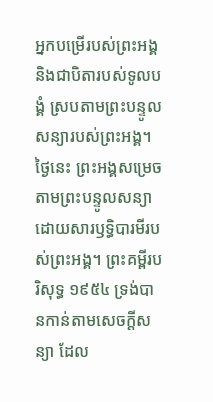អ្នកបម្រើរបស់ព្រះអង្គ និងជាបិតារបស់ទូលបង្គំ ស្របតាមព្រះបន្ទូលសន្យារបស់ព្រះអង្គ។ ថ្ងៃនេះ ព្រះអង្គសម្រេចតាមព្រះបន្ទូលសន្យា ដោយសារឫទ្ធិបារមីរបស់ព្រះអង្គ។ ព្រះគម្ពីរបរិសុទ្ធ ១៩៥៤ ទ្រង់បានកាន់តាមសេចក្ដីសន្យា ដែល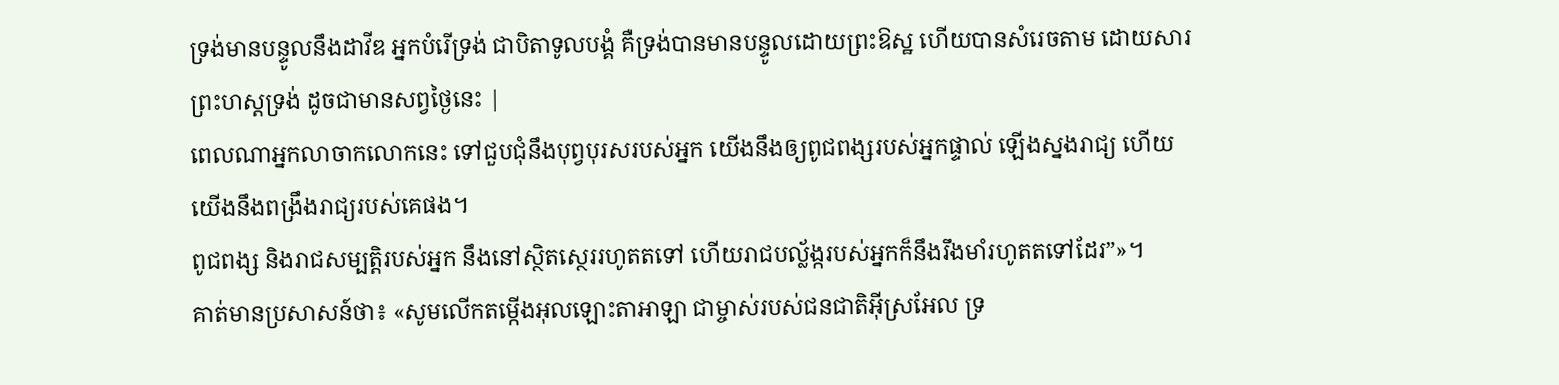ទ្រង់មានបន្ទូលនឹងដាវីឌ អ្នកបំរើទ្រង់ ជាបិតាទូលបង្គំ គឺទ្រង់បានមានបន្ទូលដោយព្រះឱស្ឋ ហើយបានសំរេចតាម ដោយសារព្រះហស្តទ្រង់ ដូចជាមានសព្វថ្ងៃនេះ |
ពេលណាអ្នកលាចាកលោកនេះ ទៅជួបជុំនឹងបុព្វបុរសរបស់អ្នក យើងនឹងឲ្យពូជពង្សរបស់អ្នកផ្ទាល់ ឡើងស្នងរាជ្យ ហើយយើងនឹងពង្រឹងរាជ្យរបស់គេផង។
ពូជពង្ស និងរាជសម្បត្តិរបស់អ្នក នឹងនៅស្ថិតស្ថេររហូតតទៅ ហើយរាជបល្ល័ង្ករបស់អ្នកក៏នឹងរឹងមាំរហូតតទៅដែរ”»។
គាត់មានប្រសាសន៍ថា៖ «សូមលើកតម្កើងអុលឡោះតាអាឡា ជាម្ចាស់របស់ជនជាតិអ៊ីស្រអែល ទ្រ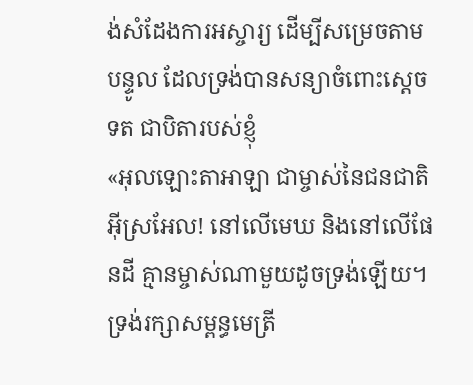ង់សំដែងការអស្ចារ្យ ដើម្បីសម្រេចតាមបន្ទូល ដែលទ្រង់បានសន្យាចំពោះស្តេចទត ជាបិតារបស់ខ្ញុំ
«អុលឡោះតាអាឡា ជាម្ចាស់នៃជនជាតិអ៊ីស្រអែល! នៅលើមេឃ និងនៅលើផែនដី គ្មានម្ចាស់ណាមួយដូចទ្រង់ឡើយ។ ទ្រង់រក្សាសម្ពន្ធមេត្រី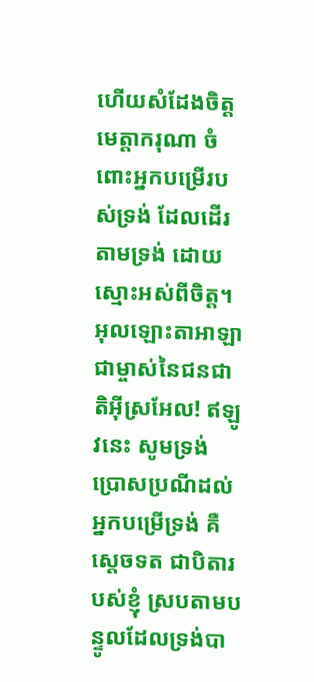ហើយសំដែងចិត្តមេត្តាករុណា ចំពោះអ្នកបម្រើរបស់ទ្រង់ ដែលដើរតាមទ្រង់ ដោយស្មោះអស់ពីចិត្ត។
អុលឡោះតាអាឡា ជាម្ចាស់នៃជនជាតិអ៊ីស្រអែល! ឥឡូវនេះ សូមទ្រង់ប្រោសប្រណីដល់អ្នកបម្រើទ្រង់ គឺស្តេចទត ជាបិតារបស់ខ្ញុំ ស្របតាមបន្ទូលដែលទ្រង់បា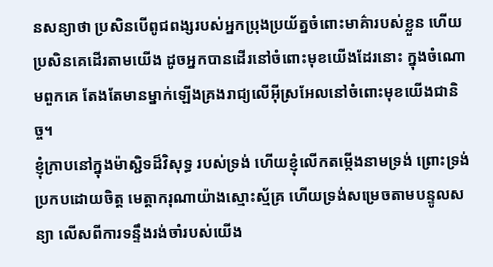នសន្យាថា ប្រសិនបើពូជពង្សរបស់អ្នកប្រុងប្រយ័ត្នចំពោះមាគ៌ារបស់ខ្លួន ហើយប្រសិនគេដើរតាមយើង ដូចអ្នកបានដើរនៅចំពោះមុខយើងដែរនោះ ក្នុងចំណោមពួកគេ តែងតែមានម្នាក់ឡើងគ្រងរាជ្យលើអ៊ីស្រអែលនៅចំពោះមុខយើងជានិច្ច។
ខ្ញុំក្រាបនៅក្នុងម៉ាស្ជិទដ៏វិសុទ្ធ របស់ទ្រង់ ហើយខ្ញុំលើកតម្កើងនាមទ្រង់ ព្រោះទ្រង់ប្រកបដោយចិត្ត មេត្តាករុណាយ៉ាងស្មោះស្ម័គ្រ ហើយទ្រង់សម្រេចតាមបន្ទូលសន្យា លើសពីការទន្ទឹងរង់ចាំរបស់យើង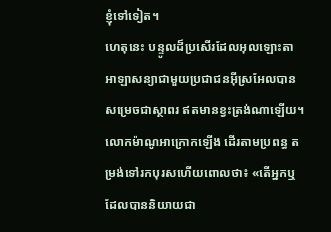ខ្ញុំទៅទៀត។
ហេតុនេះ បន្ទូលដ៏ប្រសើរដែលអុលឡោះតាអាឡាសន្យាជាមួយប្រជាជនអ៊ីស្រអែលបានសម្រេចជាស្ថាពរ ឥតមានខ្វះត្រង់ណាឡើយ។
លោកម៉ាណូអាក្រោកឡើង ដើរតាមប្រពន្ធ តម្រង់ទៅរកបុរសហើយពោលថា៖ «តើអ្នកឬដែលបាននិយាយជា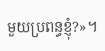មួយប្រពន្ធខ្ញុំ?»។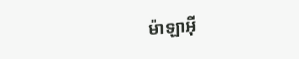ម៉ាឡាអ៊ី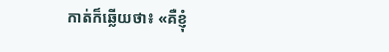កាត់ក៏ឆ្លើយថា៖ «គឺខ្ញុំ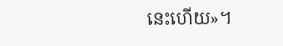នេះហើយ»។